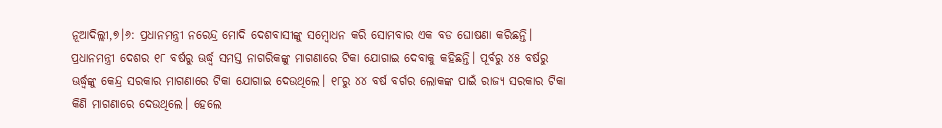ନୂଆଦିଲ୍ଲୀ,୭।୬: ପ୍ରଧାନମନ୍ତ୍ରୀ ନରେନ୍ଦ୍ର ମୋଦି ଦେଶବାସୀଙ୍କୁ ସମ୍ବୋଧନ କରି ସୋମବାର ଏକ ବଡ ଘୋଷଣା କରିଛନ୍ତି। ପ୍ରଧାନମନ୍ତ୍ରୀ ଦେଶର ୧୮ ବର୍ଷରୁ ଊର୍ଦ୍ଧ୍ୱ ସମସ୍ତ ନାଗରିକଙ୍କୁ ମାଗଣାରେ ଟିକା ଯୋଗାଇ ଦେବାକୁ କହିଛନ୍ତି। ପୂର୍ବରୁ ୪୫ ବର୍ଷରୁ ଊର୍ଦ୍ଧ୍ୱଙ୍କୁ କେନ୍ଦ୍ର ସରକାର ମାଗଣାରେ ଟିକା ଯୋଗାଇ ଦେଉଥିଲେ। ୧୮ରୁ ୪୪ ବର୍ଷ ବର୍ଗର ଲୋକଙ୍କ ପାଇଁ ରାଜ୍ୟ ସରକାର ଟିକା କିଣି ମାଗଣାରେ ଦେଉଥିଲେ। ହେଲେ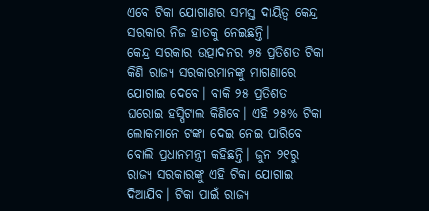ଏବେ ଟିକା ଯୋଗାଣର ସମସ୍ତ ଦାୟିତ୍ୱ କେନ୍ଦ୍ର ସରକାର ନିଜ ହାତକୁ ନେଇଛନ୍ତି।
କେନ୍ଦ୍ର ସରକାର ଉତ୍ପାଦନର ୭୫ ପ୍ରତିଶତ ଟିକା କିଣି ରାଜ୍ୟ ସରକାରମାନଙ୍କୁ ମାଗଣାରେ ଯୋଗାଇ ଦେବେ। ବାକି ୨୫ ପ୍ରତିଶତ ଘରୋଇ ହସ୍ପିଟାଲ କିଣିବେ। ଏହି ୨୫% ଟିକା ଲୋକମାନେ ଟଙ୍କା ଦେଇ ନେଇ ପାରିବେ ବୋଲି ପ୍ରଧାନମନ୍ତ୍ରୀ କହିଛନ୍ତି। ଜୁନ ୨୧ରୁ ରାଜ୍ୟ ସରକାରଙ୍କୁ ଏହି ଟିକା ଯୋଗାଇ ଦିଆଯିବ। ଟିକା ପାଇଁ ରାଜ୍ୟ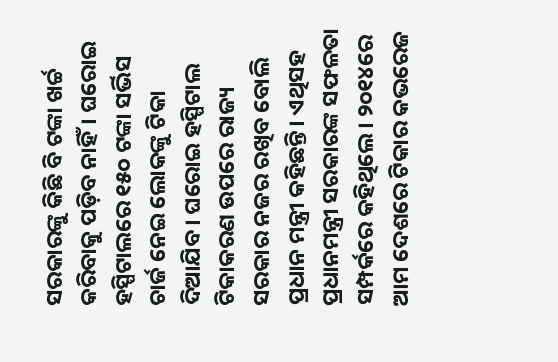ସରକାରଙ୍କୁ କିଛି ବି ଟଙ୍କା ଖର୍ଚ୍ଚ କରିବାକୁ ପଡ଼ିବ ନାହିଁ। ଘରୋଇ ହସ୍ପିଟାଲରେ ୧୫୦ ଟଙ୍କା ସର୍ଭିସ ଚାର୍ଜ ନେଇ ଲୋକଙ୍କୁ ଟିକା ଦିଆଯିବ। ଘରୋଇ ହସ୍ପିଟାଲ ଟିକାକରଣ ଉପରେ ରାଜ୍ୟ ସରକାର ନଜର ରଖିବ ବୋଲି ପ୍ରଧାନ ମନ୍ତ୍ରୀ କହିଛନ୍ତି। ଏଥିସହ ପ୍ରଧାନମନ୍ତ୍ରୀ ସରକାରଙ୍କ ସଫଳତା ସମ୍ପର୍କରେ କହିଥିଲେ। ୨୦୧୪ରେ ଆମ ଦେଶରେ ଟିକାର କଭରେଜ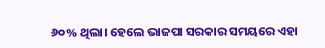୬୦% ଥିଲା। ହେଲେ ଭାଜପା ସରକାର ସମୟରେ ଏହା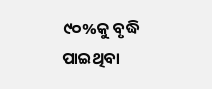୯୦%କୁ ବୃଦ୍ଧି ପାଇଥିବା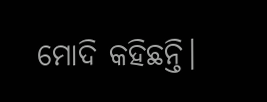ମୋଦି କହିଛନ୍ତି।